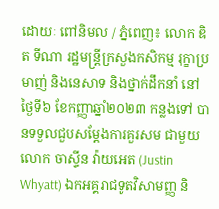ដោយៈ ពៅនិមល / ភ្នំពេញ៖ លោក ឌិត ទីណា រដ្ឋមន្ត្រីក្រសួងកសិកម្ម រុក្ខាប្រមាញ់ និងនេសាទ និងថ្នាក់ដឹកនាំ នៅថ្ងៃទី៦ ខែកញ្ញាឆ្នាំ២០២៣ កន្លងទៅ បានទទួលជួបសម្តែងការគួរសម ជាមួយលោក ចាស្ទីន វ៉ាយអេត (Justin Whyatt) ឯកអគ្គរាជទូតវិសាមញ្ញ និ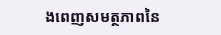ងពេញសមត្ថភាពនៃ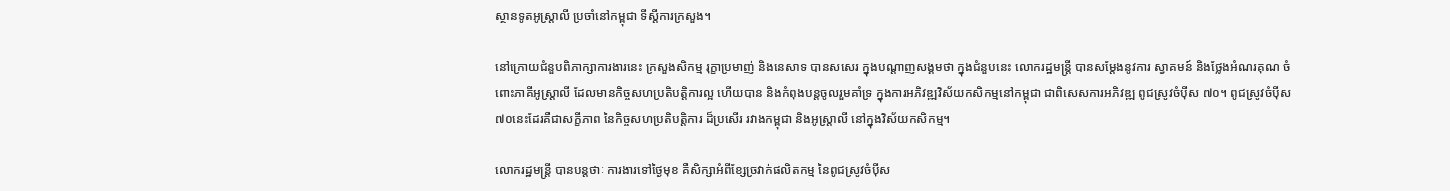ស្ថានទូតអូស្ត្រាលី ប្រចាំនៅកម្ពុជា ទីស្តីការក្រសួង។

នៅក្រោយជំនួបពិភាក្សាការងារនេះ ក្រសួងសិកម្ម រុក្ខាប្រមាញ់ និងនេសាទ បានសសេរ ក្នុងបណ្តាញសង្គមថា ក្នុងជំនួបនេះ លោករដ្ឋមន្ត្រី បានសម្តែងនូវការ ស្វាគមន៍ និងថ្លែងអំណរគុណ ចំពោះភាគីអូស្ត្រាលី ដែលមានកិច្ចសហប្រតិបត្តិការល្អ ហើយបាន និងកំពុងបន្តចូលរួមគាំទ្រ ក្នុងការអភិវឌ្ឍវិស័យកសិកម្មនៅកម្ពុជា ជាពិសេសការអភិវឌ្ឍ ពូជស្រូវចំប៉ីស ៧០។ ពូជស្រូវចំប៉ីស ៧០នេះដែរគឺជាសក្ខីភាព នៃកិច្ចសហប្រតិបត្តិការ ដ៏ប្រសើរ រវាងកម្ពុជា និងអូស្ត្រាលី នៅក្នុងវិស័យកសិកម្ម។

លោករដ្ឋមន្ដ្រី បានបន្តថាៈ ការងារទៅថ្ងៃមុខ គឺសិក្សាអំពីខ្សែច្រវាក់ផលិតកម្ម នៃពូជស្រូវចំប៉ីស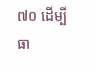៧០ ដើម្បីធា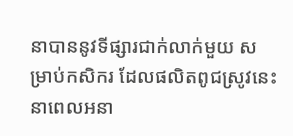នាបាននូវទីផ្សារជាក់លាក់មួយ សម្រាប់កសិករ ដែលផលិតពូជស្រូវនេះ នាពេលអនា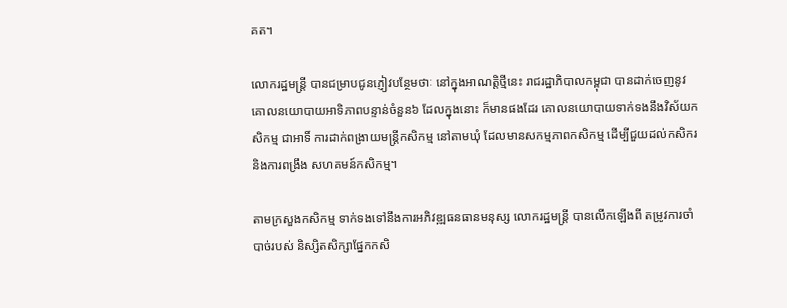គត។

លោករដ្ឋមន្ដ្រី បានជម្រាបជូនភ្ញៀវបន្ថែមថាៈ នៅក្នុងអាណត្តិថ្មីនេះ រាជរដ្ឋាភិបាលកម្ពុជា បានដាក់ចេញនូវគោលនយោបាយអាទិភាពបន្ទាន់ចំនួន៦ ដែលក្នុងនោះ ក៏មានផងដែរ គោលនយោបាយទាក់ទងនឹងវិស័យកសិកម្ម ជាអាទិ៍ ការដាក់ពង្រាយមន្ដ្រីកសិកម្ម នៅតាមឃុំ ដែលមានសកម្មភាពកសិកម្ម ដើម្បីជួយដល់កសិករ និងការពង្រឹង សហគមន៍កសិកម្ម។

តាមក្រសួងកសិកម្ម ទាក់ទងទៅនឹងការអភិវឌ្ឍធនធានមនុស្ស លោករដ្ឋមន្ត្រី បានលើកឡើងពី តម្រូវការចាំបាច់របស់ និស្សិតសិក្សាផ្នែកកសិ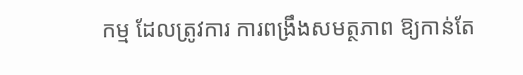កម្ម ដែលត្រូវការ ការពង្រឹងសមត្ថភាព ឱ្យកាន់តែ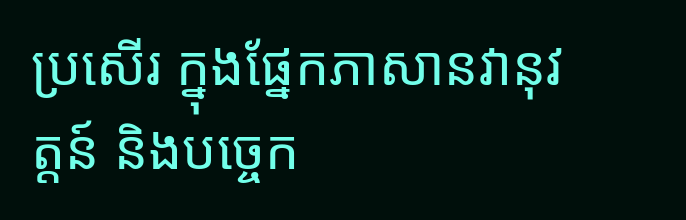ប្រសើរ ក្នុងផ្នែកភាសានវានុវត្តន៍ និងបច្ចេក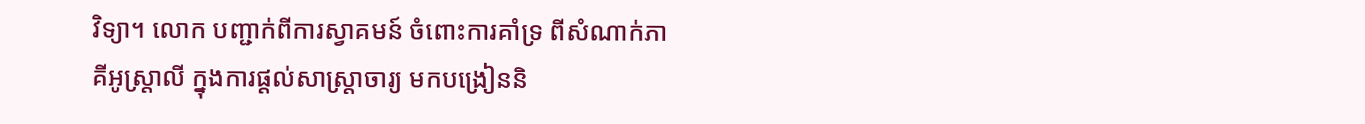វិទ្យា។ លោក បញ្ជាក់ពីការស្វាគមន៍ ចំពោះការគាំទ្រ ពីសំណាក់ភាគីអូស្ត្រាលី ក្នុងការផ្ដល់សាស្ត្រាចារ្យ មកបង្រៀននិ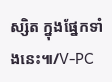ស្សិត ក្នុងផ្នែកទាំងនេះ៕/V-PC